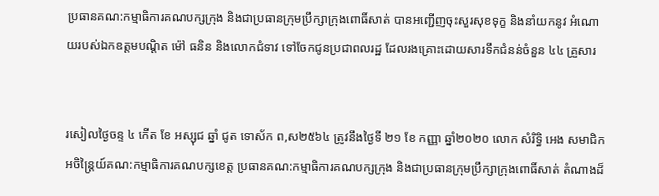ប្រធានគណ:កម្មាធិការគណបក្សក្រុង និងជាប្រធានក្រុមប្រឹក្សាក្រុងពោធិ៍សាត់ បានអញ្ជើញចុះសួរសុខទុក្ខ និងនាំយកនូវ អំណោយរបស់ឯកឧត្តមបណ្តិត ម៉ៅ ធនិន និងលោកជំទាវ ទៅចែកជូនប្រជាពលរដ្ឋ ដែលរងគ្រោះដោយសារទឹកជំនន់ចំនួន ៤៤ គ្រួសារ


រសៀលថ្ងៃចន្ទ ៤ កើត ខែ អស្សុជ ឆ្នាំ ជូត ទោស័ក ព,ស២៥៦៤ ត្រូវនឹងថ្ងៃទី ២១ ខែ កញ្ញា ឆ្នាំ២០២០ លោក សំរិទ្ធិ អេង សមាជិកអចិន្ត្រៃយ៍គណ:កម្មាធិការគណបក្សខេត្ត ប្រធានគណ:កម្មាធិការគណបក្សក្រុង និងជាប្រធានក្រុមប្រឹក្សាក្រុងពោធិ៍សាត់ តំណាងដ៏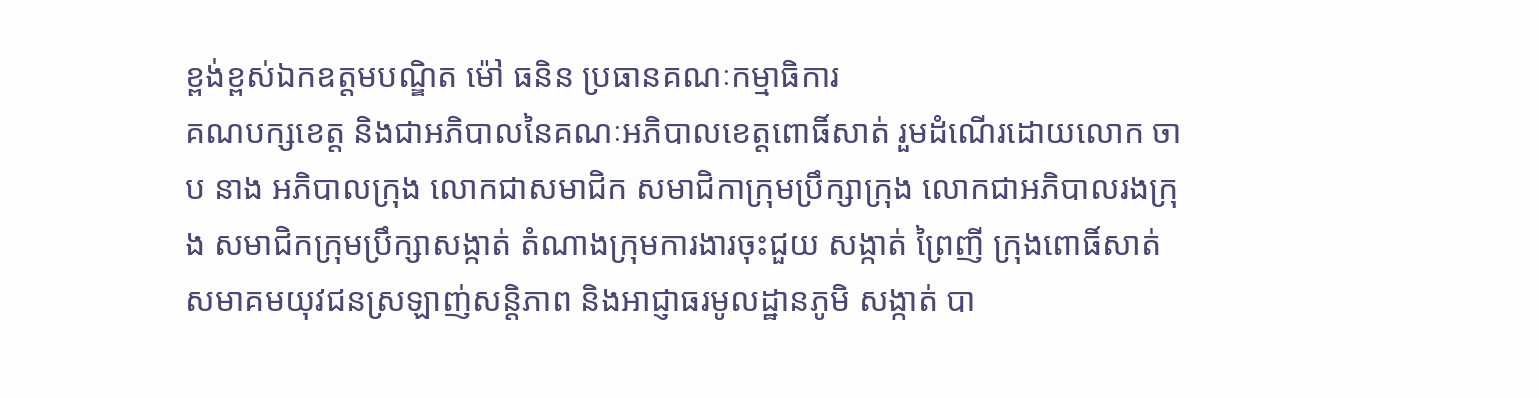ខ្ពង់ខ្ពស់ឯកឧត្តមបណ្ឌិត ម៉ៅ ធនិន ប្រធានគណៈកម្មាធិការ
គណបក្សខេត្ត និងជាអភិបាលនៃគណៈអភិបាលខេត្តពោធិ៍សាត់ រួមដំណើរដោយលោក ចាប នាង អភិបាលក្រុង លោកជាសមាជិក សមាជិកាក្រុមប្រឹក្សាក្រុង លោកជាអភិបាលរងក្រុង សមាជិកក្រុមប្រឹក្សាសង្កាត់ តំណាងក្រុមការងារចុះជួយ សង្កាត់ ព្រៃញី ក្រុងពោធិ៍សាត់ សមាគមយុវជនស្រឡាញ់សន្តិភាព និងអាជ្ញាធរមូលដ្ឋានភូមិ សង្កាត់ បា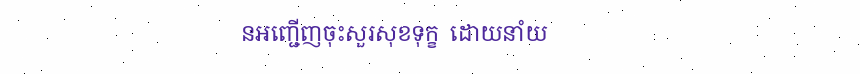នអញ្ជើញចុះសួរសុខទុក្ខ  ដោយនាំយ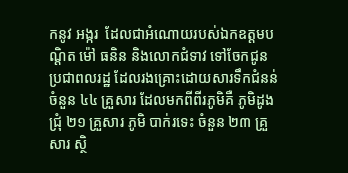កនូវ អង្ករ  ដែលជាអំណោយរបស់ឯកឧត្តមបណ្តិត ម៉ៅ ធនិន និងលោកជំទាវ ទៅចែកជូនប្រជាពលរដ្ឋ ដែលរងគ្រោះដោយសារទឹកជំនន់   ចំនួន ៤៤ គ្រួសារ ដែលមកពីពីរភូមិគឺ ភូមិដូងជ្រុំ ២១ គ្រួសារ ភូមិ បាក់រទេះ ចំនួន ២៣ គ្រួសារ ស្ថិ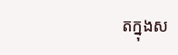តក្នុងស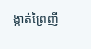ង្កាត់ព្រៃញី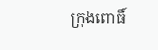ក្រុងពោធិ៍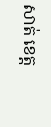សាត់ ខេត្ត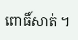ពោធិ៍សាត់ ។